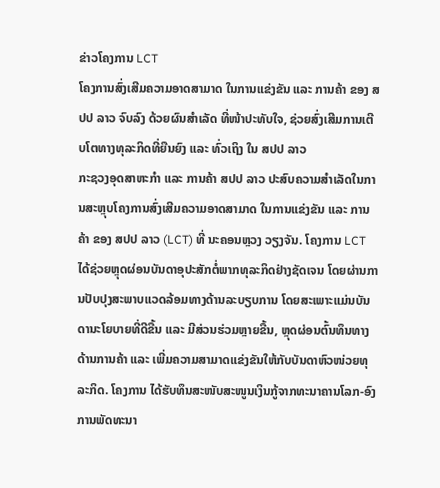ຂ່າວໂຄງການ LCT
ໂຄງການສົ່ງເສີມຄວາມອາດສາມາດ ໃນການແຂ່ງຂັນ ແລະ ການຄ້າ ຂອງ ສປປ ລາວ ຈົບລົງ ດ້ວຍຜົນສຳເລັດ ທີ່ໜ້າປະທັບໃຈ, ຊ່ວຍສົ່ງເສີມການເຕີບໂຕທາງທຸລະກິດທີ່ຍືນຍົງ ແລະ ທົ່ວເຖິງ ໃນ ສປປ ລາວ
ກະຊວງອຸດສາຫະກຳ ແລະ ການຄ້າ ສປປ ລາວ ປະສົບຄວາມສຳເລັດໃນການສະຫຼຸບໂຄງການສົ່ງເສີມຄວາມອາດສາມາດ ໃນການແຂ່ງຂັນ ແລະ ການຄ້າ ຂອງ ສປປ ລາວ (LCT) ທີ່ ນະຄອນຫຼວງ ວຽງຈັນ. ໂຄງການ LCT ໄດ້ຊ່ວຍຫຼຸດຜ່ອນບັນດາອຸປະສັກຕໍ່ພາກທຸລະກິດຢ່າງຊັດເຈນ ໂດຍຜ່ານການປັບປຸງສະພາບແວດລ້ອມທາງດ້ານລະບຽບການ ໂດຍສະເພາະແມ່ນບັນດານະໂຍບາຍທີ່ດີຂື້ນ ແລະ ມີສ່ວນຮ່ວມຫຼາຍຂື້ນ, ຫຼຸດຜ່ອນຕົ້ນທຶນທາງດ້ານການຄ້າ ແລະ ເພີ່ມຄວາມສາມາດແຂ່ງຂັນໃຫ້ກັບບັນດາຫົວໜ່ວຍທຸລະກິດ. ໂຄງການ ໄດ້ຮັບທຶນສະໜັບສະໜູນເງິນກູ້ຈາກທະນາຄານໂລກ-ອົງການພັດທະນາ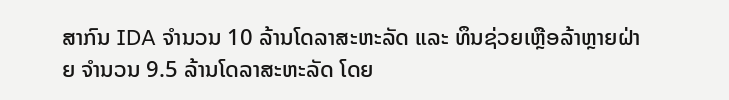ສາກົນ IDA ຈຳນວນ 10 ລ້ານໂດລາສະຫະລັດ ແລະ ທຶນຊ່ວຍເຫຼືອລ້າຫຼາຍຝ່າຍ ຈຳນວນ 9.5 ລ້ານໂດລາສະຫະລັດ ໂດຍ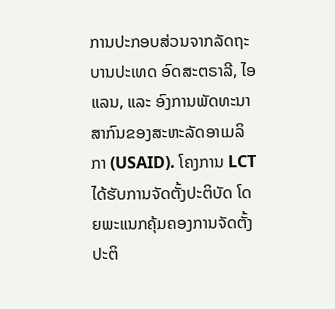ການປະກອບສ່ວນຈາກລັດຖະບານປະເທດ ອົດສະຕຣາລີ, ໄອແລນ, ແລະ ອົງການພັດທະນາສາກົນຂອງສະຫະລັດອາເມລິກາ (USAID). ໂຄງການ LCT ໄດ້ຮັບການຈັດຕັ້ງປະຕິບັດ ໂດຍພະແນກຄຸ້ມຄອງການຈັດຕັ້ງປະຕິ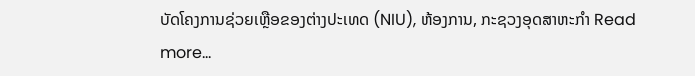ບັດໂຄງການຊ່ວຍເຫຼືອຂອງຕ່າງປະເທດ (NIU), ຫ້ອງການ, ກະຊວງອຸດສາຫະກຳ Read more…